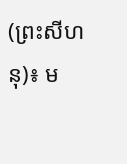(ព្រះសីហនុ)៖ ម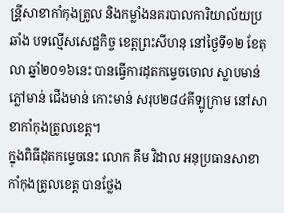ន្រី្តសាខាកាំកុងត្រូល និងកម្លាំងនគរបាលការិយាល័យប្រឆាំង បទល្មើសសេដ្ឋកិច្ច ខេត្តព្រះសីហនុ នៅថ្ងៃទី១២ ខែតុលា ឆ្នាំ២០១៦នេះ បានធ្វើការដុតកម្ទេចចោល ស្លាបមាន់ ភ្លៅមាន់ ជើងមាន់ កោះមាន់ សរុប២៨៤គីឡូក្រាម នៅសាខាកាំកុងត្រូលខេត្ត។
ក្នុងពិធីដុតកម្ទេចនេះ លោក គឹម វិដាល អនុប្រធានសាខាកាំកុងត្រូលខេត្ត បានថ្លែង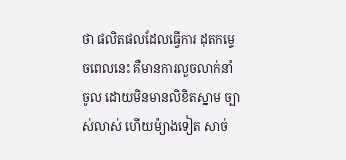ថា ផលិតផលដែលធ្វើការ ដុតកម្ទេចពេលនេះ គឺមានការលួចលាក់នាំចូល ដោយមិនមានលិខិតស្នាម ច្បាស់លាស់ ហើយម៉្យាងទៀត សាច់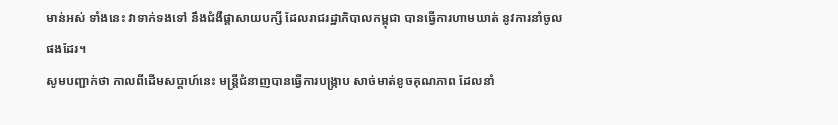មាន់អស់ ទាំងនេះ វាទាក់ទងទៅ នឹងជំងឺផ្តាសាយបក្សី ដែលរាជរដ្ឋាភិបាលកម្ពុជា បានធ្វើការហាមឃាត់ នូវការនាំចូលផងដែរ។
សូមបញ្ជាក់ថា កាលពីដើមសប្ដាហ៍នេះ មន្ដ្រីជំនាញបានធ្វើការបង្ក្រាប សាច់មាត់ខូចគុណភាព ដែលនាំ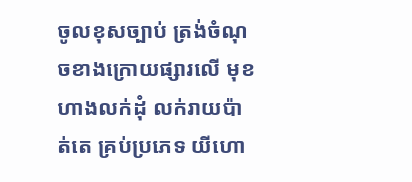ចូលខុសច្បាប់ ត្រង់ចំណុចខាងក្រោយផ្សារលើ មុខហាងលក់ដុំ លក់រាយប៉ាត់តេ គ្រប់ប្រភេទ យីហោ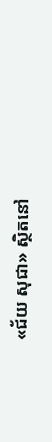«ជ័យ សុជា» ស្ថិតនៅ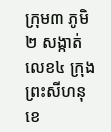ក្រុម៣ ភូមិ២ សង្កាត់លេខ៤ ក្រុងព្រះសីហនុ ខេ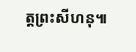ត្តព្រះសីហនុ៕